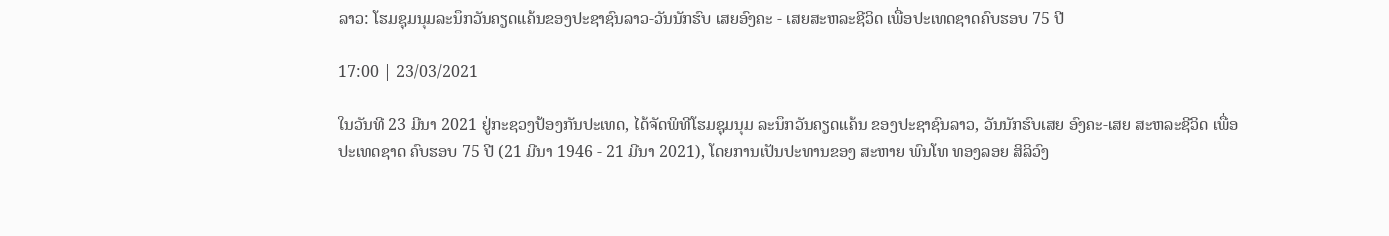ລາວ: ໂຮມຊຸມນຸມລະນຶກວັນຄຽດແຄ້ນຂອງປະຊາຊົນລາວ-ວັນນັກຮົບ ເສຍອົງຄະ - ເສຍສະຫລະຊີວິດ ເພື່ອປະເທດຊາດຄົບຮອບ 75 ປີ

17:00 | 23/03/2021

ໃນວັນທີ 23 ມີນາ 2021 ຢູ່ກະຊວງປ້ອງກັນປະເທດ, ໄດ້ຈັດພິທີໂຮມຊຸມນຸມ ລະນຶກວັນຄຽດແຄ້ນ ຂອງປະຊາຊົນລາວ, ວັນນັກຮົບເສຍ ອົງຄະ-ເສຍ ສະຫລະຊີວິດ ເພື່ອປະເທດຊາດ ຄົບຮອບ 75 ປີ (21 ມີນາ 1946 - 21 ມີນາ 2021), ໂດຍການເປັນປະທານຂອງ ສະຫາຍ ພົນໂທ ທອງລອຍ ສິລິວົງ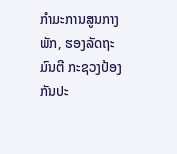ກໍາມະການສູນກາງພັກ, ຮອງລັດຖະມົນຕີ ກະຊວງປ້ອງກັນປະ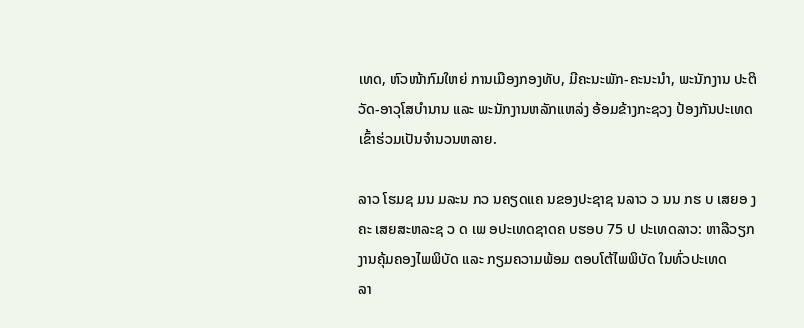ເທດ, ຫົວໜ້າກົມໃຫຍ່ ການເມືອງກອງທັບ, ມີຄະນະພັກ-ຄະນະນໍາ, ພະນັກງານ ປະຕິວັດ-ອາວຸໂສບໍານານ ແລະ ພະນັກງານຫລັກແຫລ່ງ ອ້ອມຂ້າງກະຊວງ ປ້ອງກັນປະເທດ ເຂົ້າຮ່ວມເປັນຈໍານວນຫລາຍ.

ລາວ ໂຮມຊ ມນ ມລະນ ກວ ນຄຽດແຄ ນຂອງປະຊາຊ ນລາວ ວ ນນ ກຮ ບ ເສຍອ ງຄະ ເສຍສະຫລະຊ ວ ດ ເພ ອປະເທດຊາດຄ ບຮອບ 75 ປ ປະເທດລາວ: ຫາລືວຽກງານຄຸ້ມຄອງໄພພິບັດ ແລະ ກຽມຄວາມພ້ອມ ຕອບໂຕ້ໄພພິບັດ ໃນທົ່ວປະເທດ
ລາ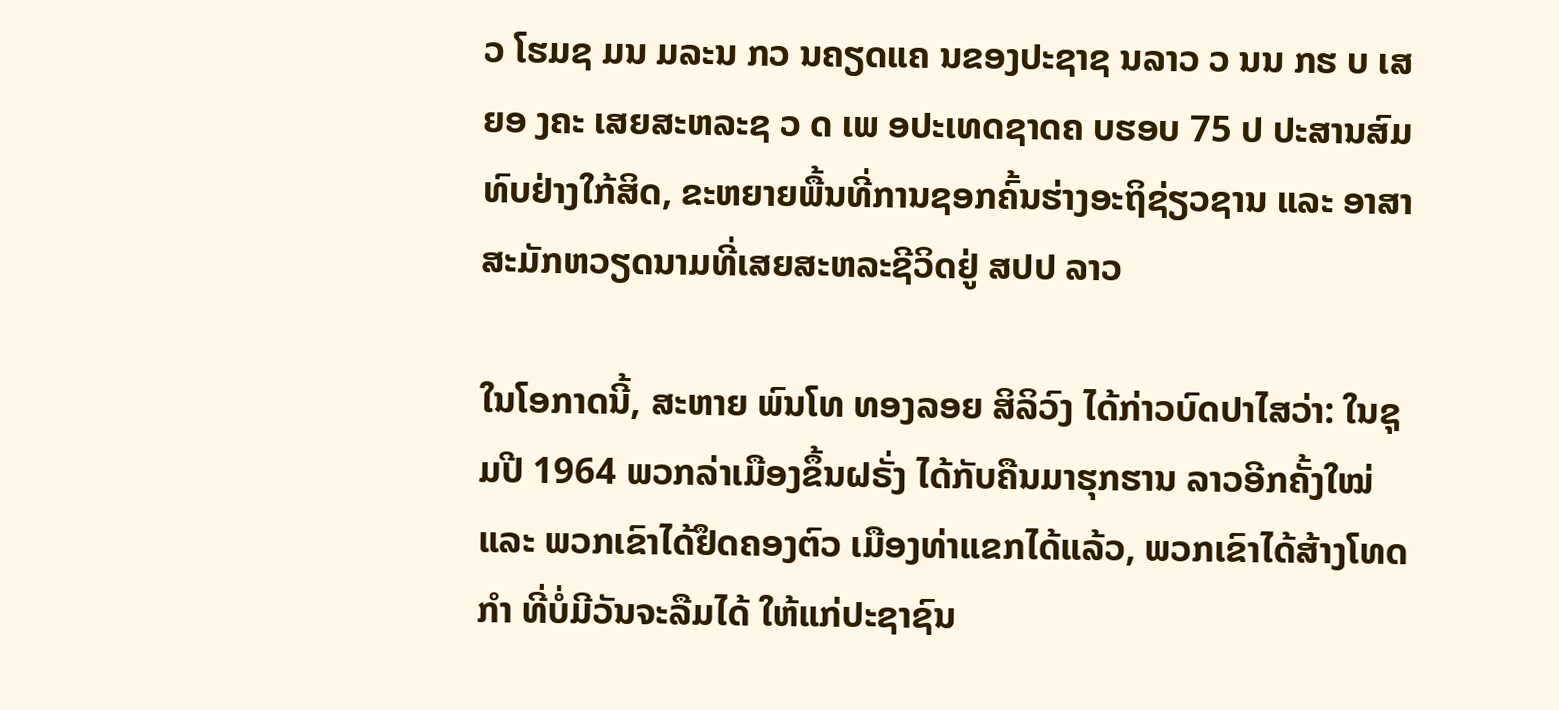ວ ໂຮມຊ ມນ ມລະນ ກວ ນຄຽດແຄ ນຂອງປະຊາຊ ນລາວ ວ ນນ ກຮ ບ ເສຍອ ງຄະ ເສຍສະຫລະຊ ວ ດ ເພ ອປະເທດຊາດຄ ບຮອບ 75 ປ ປະສານສົມທົບຢ່າງໃກ້ສິດ, ຂະຫຍາຍພື້ນທີ່ການຊອກຄົ້ນຮ່າງອະຖິຊ່ຽວຊານ ແລະ ອາສາສະມັກຫວຽດນາມທີ່ເສຍສະຫລະຊີວິດຢູ່ ສປປ ລາວ

ໃນໂອກາດນີ້, ສະຫາຍ ພົນໂທ ທອງລອຍ ສິລິວົງ ໄດ້ກ່າວບົດປາໄສວ່າ: ໃນຊຸມປີ 1964 ພວກລ່າເມືອງຂຶ້ນຝຣັ່ງ ໄດ້ກັບຄືນມາຮຸກຮານ ລາວອີກຄັ້ງໃໝ່ ແລະ ພວກເຂົາໄດ້ຢຶດຄອງຕົວ ເມືອງທ່າແຂກໄດ້ແລ້ວ, ພວກເຂົາໄດ້ສ້າງໂທດກໍາ ທີ່ບໍ່ມີວັນຈະລືມໄດ້ ໃຫ້ແກ່ປະຊາຊົນ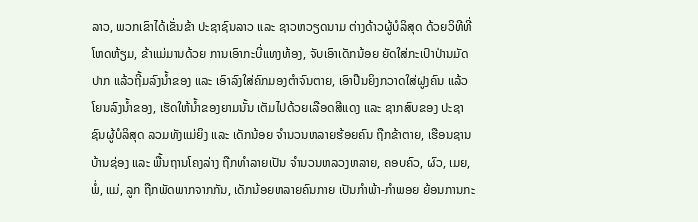ລາວ, ພວກເຂົາໄດ້ເຂັ່ນຂ້າ ປະຊາຊົນລາວ ແລະ ຊາວຫວຽດນາມ ຕ່າງດ້າວຜູ້ບໍລິສຸດ ດ້ວຍວິທີທີ່ໂຫດຫ້ຽມ, ຂ້າແມ່ມານດ້ວຍ ການເອົາກະບີ່ແທງທ້ອງ, ຈັບເອົາເດັກນ້ອຍ ຍັດໃສ່ກະເປົາປ່ານມັດປາກ ແລ້ວຖີ້ມລົງນໍ້າຂອງ ແລະ ເອົາລົງໃສ່ຄົກມອງຕໍາຈົນຕາຍ, ເອົາປືນຍິງກວາດໃສ່ຝູງຄົນ ແລ້ວໂຍນລົງນໍ້າຂອງ, ເຮັດໃຫ້ນໍ້າຂອງຍາມນັ້ນ ເຕັມໄປດ້ວຍເລືອດສີແດງ ແລະ ຊາກສົບຂອງ ປະຊາຊົນຜູ້ບໍລິສຸດ ລວມທັງແມ່ຍິງ ແລະ ເດັກນ້ອຍ ຈໍານວນຫລາຍຮ້ອຍຄົນ ຖືກຂ້າຕາຍ, ເຮືອນຊານບ້ານຊ່ອງ ແລະ ພື້ນຖານໂຄງລ່າງ ຖືກທໍາລາຍເປັນ ຈໍານວນຫລວງຫລາຍ, ຄອບຄົວ, ຜົວ, ເມຍ, ພໍ່, ແມ່, ລູກ ຖືກພັດພາກຈາກກັນ, ເດັກນ້ອຍຫລາຍຄົນກາຍ ເປັນກໍາພ້າ-ກໍາພອຍ ຍ້ອນການກະ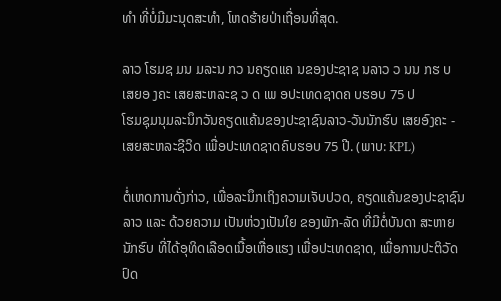ທໍາ ທີ່ບໍ່ມີມະນຸດສະທໍາ, ໂຫດຮ້າຍປ່າເຖື່ອນທີ່ສຸດ.

ລາວ ໂຮມຊ ມນ ມລະນ ກວ ນຄຽດແຄ ນຂອງປະຊາຊ ນລາວ ວ ນນ ກຮ ບ ເສຍອ ງຄະ ເສຍສະຫລະຊ ວ ດ ເພ ອປະເທດຊາດຄ ບຮອບ 75 ປ
ໂຮມຊຸມນຸມລະນຶກວັນຄຽດແຄ້ນຂອງປະຊາຊົນລາວ-ວັນນັກຮົບ ເສຍອົງຄະ - ເສຍສະຫລະຊີວິດ ເພື່ອປະເທດຊາດຄົບຮອບ 75 ປີ. (ພາບ: KPL)

ຕໍ່ເຫດການດັ່ງກ່າວ, ເພື່ອລະນຶກເຖິງຄວາມເຈັບປວດ, ຄຽດແຄ້ນຂອງປະຊາຊົນລາວ ແລະ ດ້ວຍຄວາມ ເປັນຫ່ວງເປັນໃຍ ຂອງພັກ-ລັດ ທີ່ມີຕໍ່ບັນດາ ສະຫາຍນັກຮົບ ທີ່ໄດ້ອຸທິດເລືອດເນື້ອເຫື່ອແຮງ ເພື່ອປະເທດຊາດ, ເພື່ອການປະຕິວັດປົດ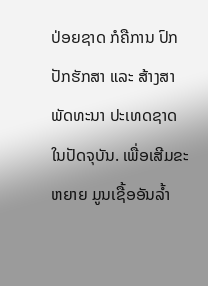ປ່ອຍຊາດ ກໍຄືການ ປົກປັກຮັກສາ ແລະ ສ້າງສາພັດທະນາ ປະເທດຊາດ ໃນປັດຈຸບັນ. ເພື່ອເສີມຂະຫຍາຍ ມູນເຊື້ອອັນລໍ້າ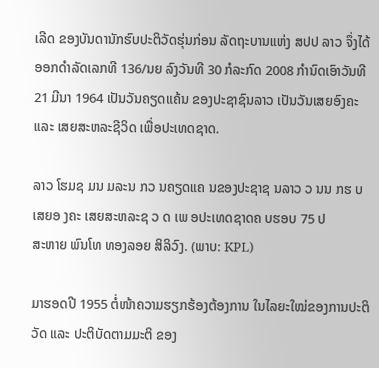ເລີດ ຂອງບັນດານັກຮົບປະຕິວັດຮຸ່ນກ່ອນ ລັດຖະບານແຫ່ງ ສປປ ລາວ ຈຶ່ງໄດ້ອອກດໍາລັດເລກທີ 136/ນຍ ລົງວັນທີ 30 ກໍລະກົດ 2008 ກໍານົດເອົາວັນທີ 21 ມີນາ 1964 ເປັນວັນຄຽດແຄ້ນ ຂອງປະຊາຊົນລາວ ເປັນວັນເສຍອົງຄະ ແລະ ເສຍສະຫລະຊີວິດ ເພື່ອປະເທດຊາດ.

ລາວ ໂຮມຊ ມນ ມລະນ ກວ ນຄຽດແຄ ນຂອງປະຊາຊ ນລາວ ວ ນນ ກຮ ບ ເສຍອ ງຄະ ເສຍສະຫລະຊ ວ ດ ເພ ອປະເທດຊາດຄ ບຮອບ 75 ປ
ສະຫາຍ ພົນໂທ ທອງລອຍ ສິລິວົງ. (ພາບ: KPL)

ມາຮອດປີ 1955 ຕໍ່ໜ້າຄວາມຮຽກຮ້ອງຕ້ອງການ ໃນໄລຍະໃໝ່ຂອງການປະຕິວັດ ແລະ ປະຕິບັດຕາມມະຕິ ຂອງ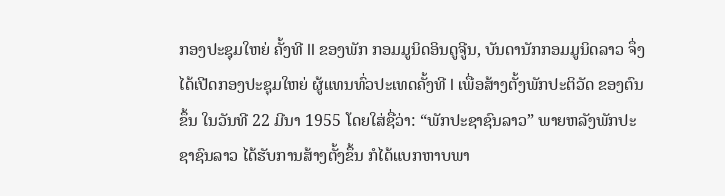ກອງປະຊຸມໃຫຍ່ ຄັ້ງທີ II ຂອງພັກ ກອມມູນິດອິນດູຈູີນ, ບັນດານັກກອມມູນິດລາວ ຈຶ່ງໄດ້ເປີດກອງປະຊຸມໃຫຍ່ ຜູ້ແທນທົ່ວປະເທດຄັ້ງທີ I ເພື່ອສ້າງຕັ້ງພັກປະຕິວັດ ຂອງຕົນຂຶ້ນ ໃນວັນທີ 22 ມີນາ 1955 ໂດຍໃສ່ຊື່ວ່າ: “ພັກປະຊາຊົນລາວ” ພາຍຫລັງພັກປະຊາຊົນລາວ ໄດ້ຮັບການສ້າງຕັ້ງຂຶ້ນ ກໍໄດ້ແບກຫາບພາ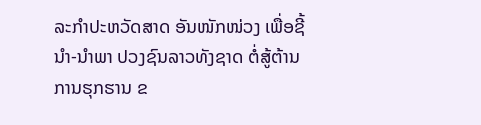ລະກໍາປະຫວັດສາດ ອັນໜັກໜ່ວງ ເພື່ອຊີ້ນໍາ-ນໍາພາ ປວງຊົນລາວທັງຊາດ ຕໍ່ສູ້ຕ້ານການຮຸກຮານ ຂ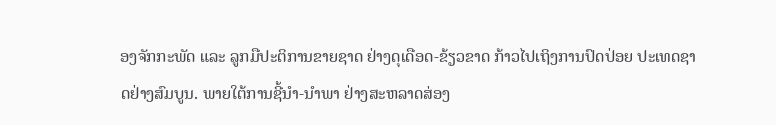ອງຈັກກະພັດ ແລະ ລູກມືປະຕິການຂາຍຊາດ ຢ່າງດຸເດືອດ-ຂ້ຽວຂາດ ກ້າວໄປເຖິງການປົດປ່ອຍ ປະເທດຊາດຢ່າງສົມບູນ. ພາຍໃຕ້ການຊີ້ນໍາ-ນໍາພາ ຢ່າງສະຫລາດສ່ອງ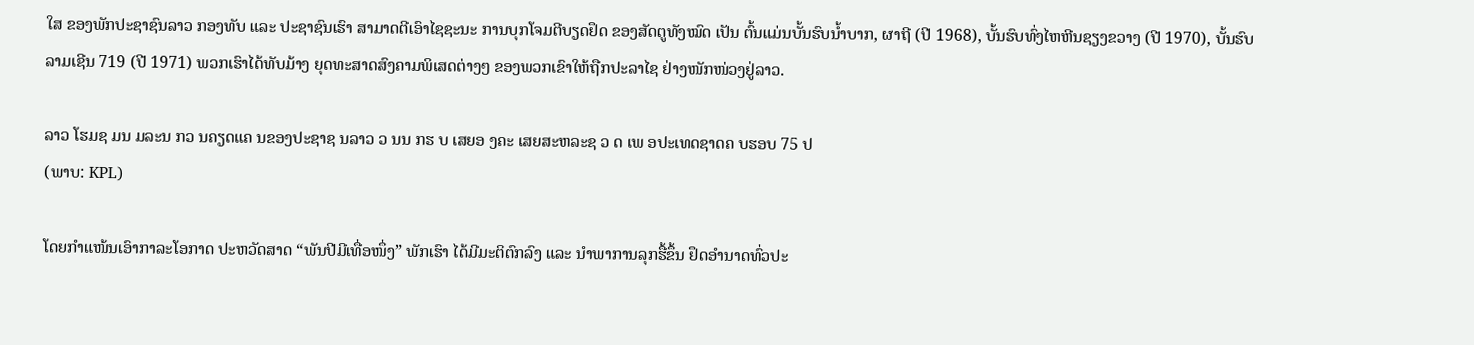ໃສ ຂອງພັກປະຊາຊົນລາວ ກອງທັບ ແລະ ປະຊາຊົນເຮົາ ສາມາດຕີເອົາໄຊຊະນະ ການບຸກໂຈມຕີບຽດຢຶດ ຂອງສັດຕູທັງໝົດ ເປັນ ຕົ້ນແມ່ນບັ້ນຮົບນໍ້າບາກ, ຜາຖີ (ປີ 1968), ບັ້ນຮົບທົ່ງໄຫຫີນຊຽງຂວາງ (ປີ 1970), ບັ້ນຮົບລາມເຊີນ 719 (ປີ 1971) ພວກເຮົາໄດ້ທັບມ້າງ ຍຸດທະສາດສົງຄາມພິເສດຕ່າງໆ ຂອງພວກເຂົາໃຫ້ຖືກປະລາໄຊ ຢ່າງໜັກໜ່ວງຢູ່ລາວ.

ລາວ ໂຮມຊ ມນ ມລະນ ກວ ນຄຽດແຄ ນຂອງປະຊາຊ ນລາວ ວ ນນ ກຮ ບ ເສຍອ ງຄະ ເສຍສະຫລະຊ ວ ດ ເພ ອປະເທດຊາດຄ ບຮອບ 75 ປ
(ພາບ: KPL)

ໂດຍກໍາແໜ້ນເອົາກາລະໂອກາດ ປະຫວັດສາດ “ພັນປີມີເທື່ອໜຶ່ງ” ພັກເຮົາ ໄດ້ມີມະຕິຕົກລົງ ແລະ ນໍາພາການລຸກຮື້ຂຶ້ນ ຢຶດອໍານາດທົ່ວປະ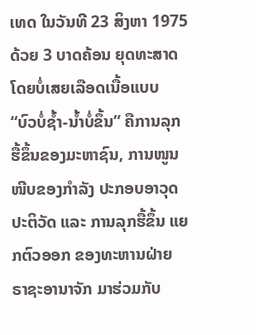ເທດ ໃນວັນທີ 23 ສິງຫາ 1975 ດ້ວຍ 3 ບາດຄ້ອນ ຍຸດທະສາດ ໂດຍບໍ່ເສຍເລືອດເນື້ອແບບ “ບົວບໍ່ຊໍ້າ-ນໍ້າບໍ່ຂຶ້ນ” ຄືການລຸກຮື້ຂຶ້ນຂອງມະຫາຊົນ, ການໜູນໜີບຂອງກໍາລັງ ປະກອບອາວຸດປະຕິວັດ ແລະ ການລຸກຮື້ຂຶ້ນ ແຍກຕົວອອກ ຂອງທະຫານຝ່າຍ ຣາຊະອານາຈັກ ມາຮ່ວມກັບ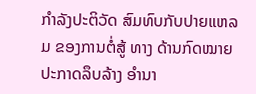ກໍາລັງປະຕິວັດ ສົມທົບກັບປາຍແຫລມ ຂອງການຕໍ່ສູ້ ທາງ ດ້ານກົດໝາຍປະກາດລຶບລ້າງ ອໍານາ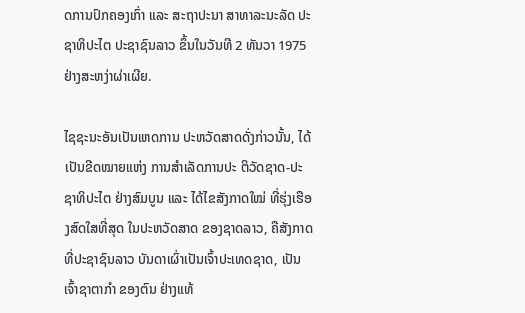ດການປົກຄອງເກົ່າ ແລະ ສະຖາປະນາ ສາທາລະນະລັດ ປະຊາທິປະໄຕ ປະຊາຊົນລາວ ຂຶ້ນໃນວັນທີ 2 ທັນວາ 1975 ຢ່າງສະຫງ່າຜ່າເຜີຍ.

ໄຊຊະນະອັນເປັນເຫດການ ປະຫວັດສາດດັ່ງກ່າວນັ້ນ, ໄດ້ເປັນຂີດໝາຍແຫ່ງ ການສໍາເລັດການປະ ຕິວັດຊາດ-ປະຊາທິປະໄຕ ຢ່າງສົມບູນ ແລະ ໄດ້ໄຂສັງກາດໃໝ່ ທີ່ຮຸ່ງເຮືອງສົດໃສທີ່ສຸດ ໃນປະຫວັດສາດ ຂອງຊາດລາວ, ຄືສັງກາດທີ່ປະຊາຊົນລາວ ບັນດາເຜົ່າເປັນເຈົ້າປະເທດຊາດ, ເປັນເຈົ້າຊາຕາກໍາ ຂອງຕົນ ຢ່າງແທ້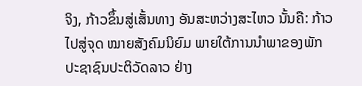ຈິງ, ກ້າວຂຶ້ນສູ່ເສັ້ນທາງ ອັນສະຫວ່າງສະໄຫວ ນັ້ນຄື: ກ້າວໄປສູ່ຈຸດ ໝາຍສັງຄົມນິຍົມ ພາຍໃຕ້ການນໍາພາຂອງພັກ ປະຊາຊົນປະຕິວັດລາວ ຢ່າງ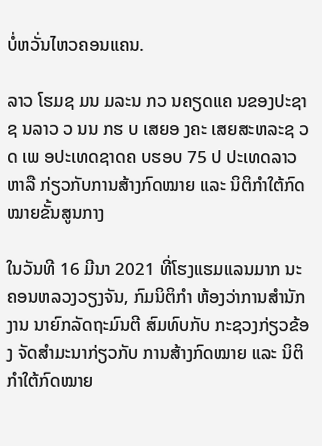ບໍ່ຫວັ່ນໄຫວຄອນແຄນ.

ລາວ ໂຮມຊ ມນ ມລະນ ກວ ນຄຽດແຄ ນຂອງປະຊາຊ ນລາວ ວ ນນ ກຮ ບ ເສຍອ ງຄະ ເສຍສະຫລະຊ ວ ດ ເພ ອປະເທດຊາດຄ ບຮອບ 75 ປ ປະເທດລາວ ຫາລື ກ່ຽວກັບການສ້າງກົດໝາຍ ແລະ ນິຕິກຳໃຕ້ກົດໝາຍຂັ້ນສູນກາງ

ໃນວັນທີ 16 ມີນາ 2021 ທີ່ໂຮງແຮມແລນມາກ ນະຄອນຫລວງວຽງຈັນ, ກົມນິຕິກຳ ຫ້ອງວ່າການສຳນັກງານ ນາຍົກລັດຖະມົນຕີ ສົມທົບກັບ ກະຊວງກ່ຽວຂ້ອງ ຈັດສຳມະນາກ່ຽວກັບ ການສ້າງກົດໝາຍ ແລະ ນິຕິກຳໃຕ້ກົດໝາຍ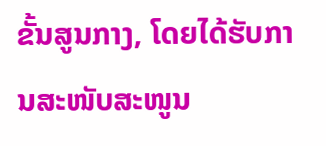ຂັ້ນສູນກາງ, ໂດຍໄດ້ຮັບການສະໜັບສະໜູນ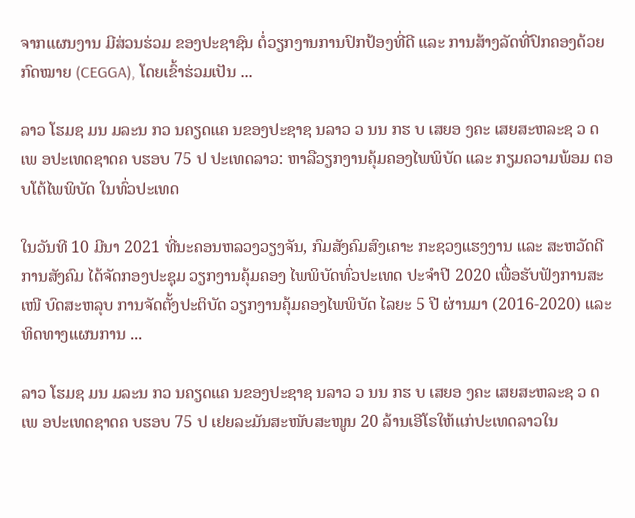ຈາກແຜນງານ ມີສ່ວນຮ່ວມ ຂອງປະຊາຊົນ ຕໍ່ວຽກງານການປົກປ້ອງທີ່ດີ ແລະ ການສ້າງລັດທີ່ປົກຄອງດ້ວຍກົດໝາຍ (CEGGA), ໂດຍເຂົ້າຮ່ວມເປັນ ...

ລາວ ໂຮມຊ ມນ ມລະນ ກວ ນຄຽດແຄ ນຂອງປະຊາຊ ນລາວ ວ ນນ ກຮ ບ ເສຍອ ງຄະ ເສຍສະຫລະຊ ວ ດ ເພ ອປະເທດຊາດຄ ບຮອບ 75 ປ ປະເທດລາວ: ຫາລືວຽກງານຄຸ້ມຄອງໄພພິບັດ ແລະ ກຽມຄວາມພ້ອມ ຕອບໂຕ້ໄພພິບັດ ໃນທົ່ວປະເທດ

ໃນວັນທີ 10 ມີນາ 2021 ທີ່ນະຄອນຫລວງວຽງຈັນ, ກົມສັງຄົມສົງເຄາະ ກະຊວງແຮງງານ ແລະ ສະຫວັດດີການສັງຄົມ ໄດ້ຈັດກອງປະຊຸມ ວຽກງານຄຸ້ມຄອງ ໄພພິບັດທົ່ວປະເທດ ປະຈໍາປີ 2020 ເພື່ອຮັບຟັງການສະເໜີ ບົດສະຫລຸບ ການຈັດຕັ້ງປະຕິບັດ ວຽກງານຄຸ້ມຄອງໄພພິບັດ ໄລຍະ 5 ປີ ຜ່ານມາ (2016-2020) ແລະ ທິດທາງແຜນການ ...

ລາວ ໂຮມຊ ມນ ມລະນ ກວ ນຄຽດແຄ ນຂອງປະຊາຊ ນລາວ ວ ນນ ກຮ ບ ເສຍອ ງຄະ ເສຍສະຫລະຊ ວ ດ ເພ ອປະເທດຊາດຄ ບຮອບ 75 ປ ເຢຍລະມັນສະໜັບສະໜູນ 20 ລ້ານເອີໂຣໃຫ້ແກ່ປະເທດລາວໃນ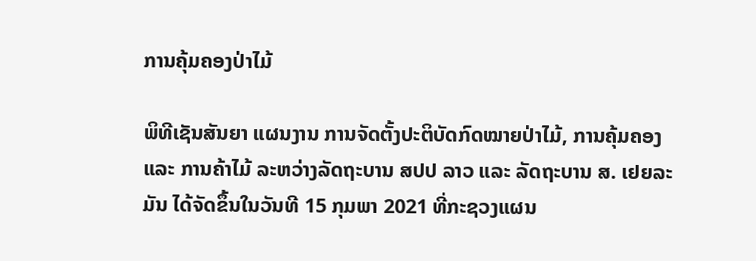ການຄຸ້ມຄອງປ່າໄມ້

ພິທີເຊັນສັນຍາ ແຜນງານ ການຈັດຕັ້ງປະຕິບັດກົດໝາຍປ່າໄມ້, ການຄຸ້ມຄອງ ແລະ ການຄ້າໄມ້ ລະຫວ່າງລັດຖະບານ ສປປ ລາວ ແລະ ລັດຖະບານ ສ. ເຢຍລະມັນ ໄດ້ຈັດຂຶ້ນໃນວັນທີ 15 ກຸມພາ 2021 ທີ່ກະຊວງແຜນ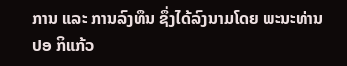ການ ແລະ ການລົງທຶນ ຊຶ່ງໄດ້ລົງນາມໂດຍ ພະນະທ່ານ ປອ ກິແກ້ວ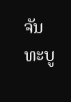ຈັນທະບູ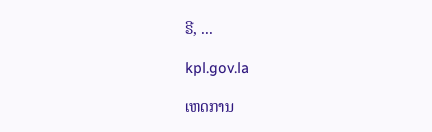ຣີ, ...

kpl.gov.la

ເຫດການ